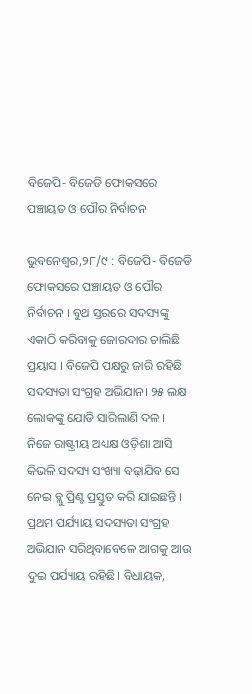ବିଜେପି- ବିଜେଡି ଫୋକସରେ ପଞ୍ଚାୟତ ଓ ପୌର ନିର୍ବାଚନ

ଭୁବନେଶ୍ବର,୨୮/୯ : ବିଜେପି- ବିଜେଡି ଫୋକସରେ ପଞ୍ଚାୟତ ଓ ପୌର ନିର୍ବାଚନ । ବୁଥ ସ୍ତରରେ ସଦସ୍ୟଙ୍କୁ ଏକାଠି କରିବାକୁ ଜୋରଦାର ଚାଲିଛି ପ୍ରୟାସ । ବିଜେପି ପକ୍ଷରୁ ଜାରି ରହିଛି ସଦସ୍ୟତା ସଂଗ୍ରହ ଅଭିଯାନ। ୨୫ ଲକ୍ଷ ଲୋକଙ୍କୁ ଯୋଡି ସାରିଲାଣି ଦଳ । ନିଜେ ରାଷ୍ଟ୍ରୀୟ ଅଧ୍ୟକ୍ଷ ଓଡ଼ିଶା ଆସି କିଭଳି ସଦସ୍ୟ ସଂଖ୍ୟା ବଢ଼ାଯିବ ସେ ନେଇ ବ୍ଲୁ ପ୍ରିଣ୍ଟ ପ୍ରସ୍ତୁତ କରି ଯାଇଛନ୍ତି । ପ୍ରଥମ ପର୍ଯ୍ୟାୟ ସଦସ୍ୟତା ସଂଗ୍ରହ ଅଭିଯାନ ସରିଥିବାବେଳେ ଆଗକୁ ଆଉ ଦୁଇ ପର୍ଯ୍ୟାୟ ରହିଛି। ବିଧାୟକ,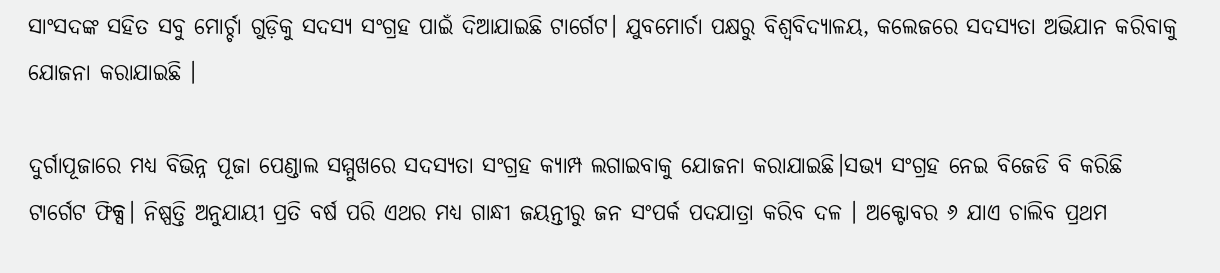ସାଂସଦଙ୍କ ସହିତ ସବୁ ମୋର୍ଚ୍ଚା ଗୁଡ଼ିକୁ ସଦସ୍ୟ ସଂଗ୍ରହ ପାଇଁ ଦିଆଯାଇଛି ଟାର୍ଗେଟ। ଯୁବମୋର୍ଚା ପକ୍ଷରୁ ବିଶ୍ୱବିଦ୍ୟାଳୟ, କଲେଜରେ ସଦସ୍ୟତା ଅଭିଯାନ କରିବାକୁ ଯୋଜନା କରାଯାଇଛି ।

ଦୁର୍ଗାପୂଜାରେ ମଧ୍ୟ ବିଭିନ୍ନ ପୂଜା ପେଣ୍ଡାଲ ସମ୍ମୁଖରେ ସଦସ୍ୟତା ସଂଗ୍ରହ କ୍ୟାମ୍ପ ଲଗାଇବାକୁ ଯୋଜନା କରାଯାଇଛି।ସଭ୍ୟ ସଂଗ୍ରହ ନେଇ ବିଜେଡି ବି କରିଛି ଟାର୍ଗେଟ ଫିକ୍ସ। ନିଷ୍ପତ୍ତି ଅନୁଯାୟୀ ପ୍ରତି ବର୍ଷ ପରି ଏଥର ମଧ୍ୟ ଗାନ୍ଧୀ ଜୟନ୍ତୀରୁ ଜନ ସଂପର୍କ ପଦଯାତ୍ରା କରିବ ଦଳ । ଅକ୍ଟୋବର ୬ ଯାଏ ଚାଲିବ ପ୍ରଥମ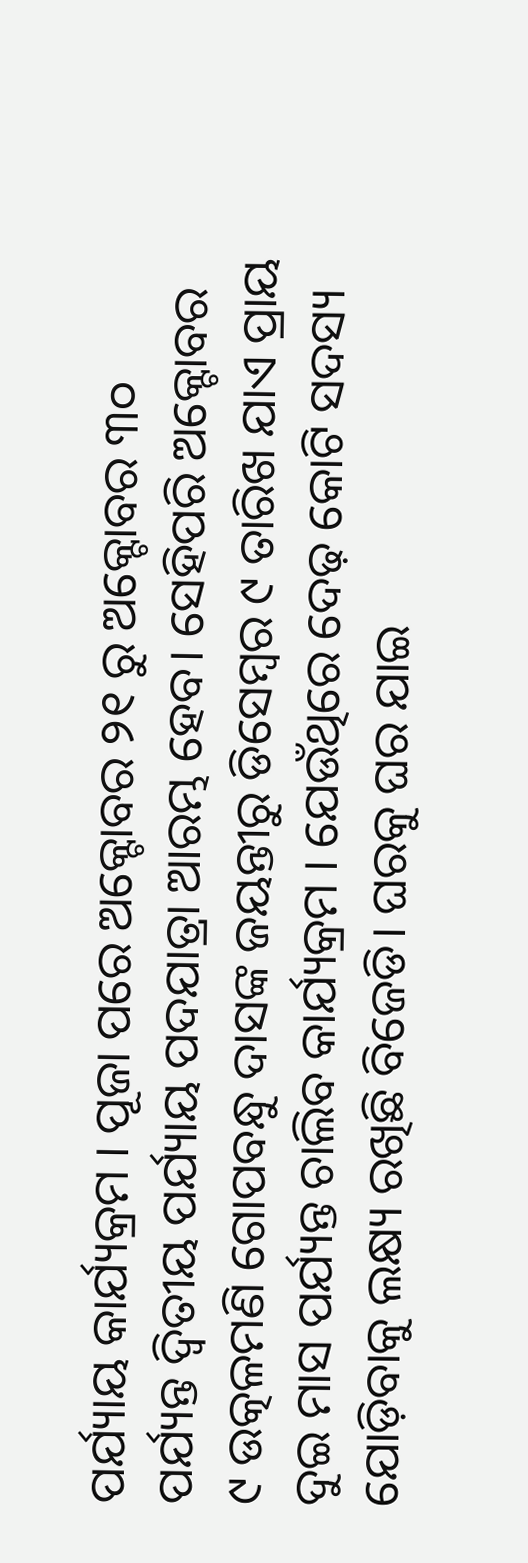ପର୍ଯ୍ୟାୟ କାର୍ଯ୍ୟକ୍ରମ । ପୂଜା ପରେ ଅକ୍ଟୋବର ୨୧ ରୁ ଅକ୍ଟୋବର ୩୦ ପର୍ଯ୍ୟନ୍ତ ଦ୍ୱିତୀୟ ପର୍ଯ୍ୟାୟ ପଦଯାତ୍ରା ଆରମ୍ଭ ହେବ। ସେହିପରି ଅକ୍ଟୋବର ୯ ଉତ୍କଳମଣି ଗୋପବନ୍ଧୁ ଦାସଙ୍କ ଜୟନ୍ତୀରୁ ଡିସେମ୍ବର ୯ ତାରିଖ ଯାଏ ପ୍ରାୟ ଦୁଇ ମାସ ପର୍ଯ୍ୟନ୍ତ ଚାଲିବ କାର୍ଯ୍ୟକ୍ରମ । ଯେଉଁଥିରେ ଦେଢ଼ କୋଟି ସଦସ୍ୟ ଯୋଡ଼ିବାକୁ ଲକ୍ଷ୍ୟ ରଖିଛି ବିଜେଡି। ଘରକୁ ଘର ଯାଇ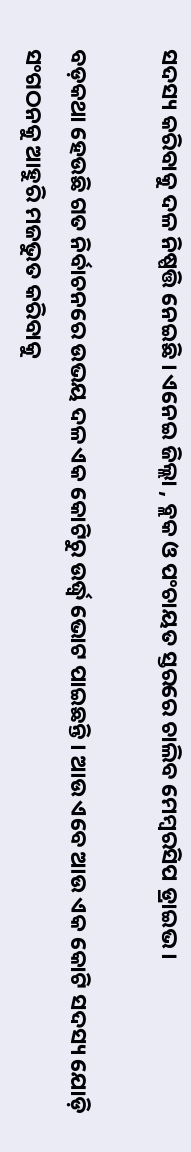ସଦସ୍ୟ କରିବାକୁ ଦଳ ନିଷ୍ପତ୍ତି ନେଇଛି । ଏନେଇ ଜିଲ୍ଲା , ବ୍ଲକ ଓ ପଂଚାୟତ ସ୍ତରରେ ଚାଲିବ ମେମ୍ବରସିପ ଡ୍ରାଇଭ ।

ବଡ଼କଥା ହେଉଛି ଗତ ନିର୍ବାଚନରେ ଉଭୟ ଦଳ ଏକ କୋଟିରୁ ଉର୍ଦ୍ଧ୍ବ ଭୋଟ ପାଇଛନ୍ତି । ଆଉ ଏବେ ଆଉ ଏକ କୋଟି ସଦସ୍ୟ ଯୋଡ଼ି ସଂଗଠନକୁ ଆହୁରି ମଜଭୁତ କରିବାକୁ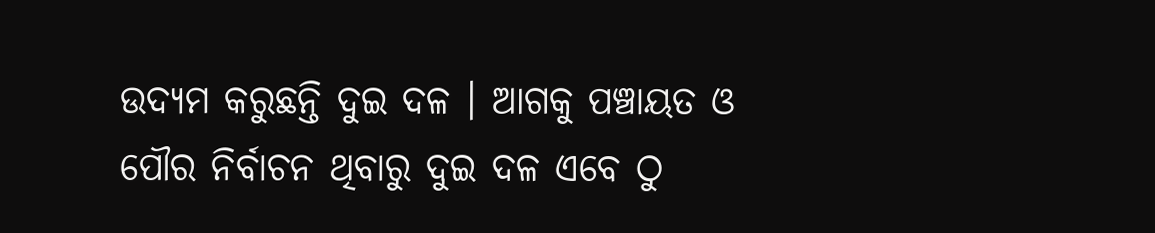ଉଦ୍ୟମ କରୁଛନ୍ତି ଦୁଇ ଦଳ । ଆଗକୁ ପଞ୍ଚାୟତ ଓ ପୌର ନିର୍ବାଚନ ଥିବାରୁ ଦୁଇ ଦଳ ଏବେ ଠୁ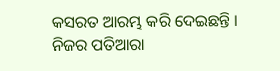କସରତ ଆରମ୍ଭ କରି ଦେଇଛନ୍ତି । ନିଜର ପତିଆରା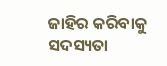ଜାହିର କରିବାକୁ ସଦସ୍ୟତା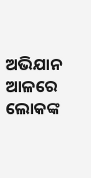ଅଭିଯାନ ଆଳରେ ଲୋକଙ୍କ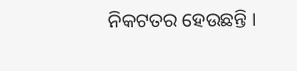ନିକଟତର ହେଉଛନ୍ତି ।